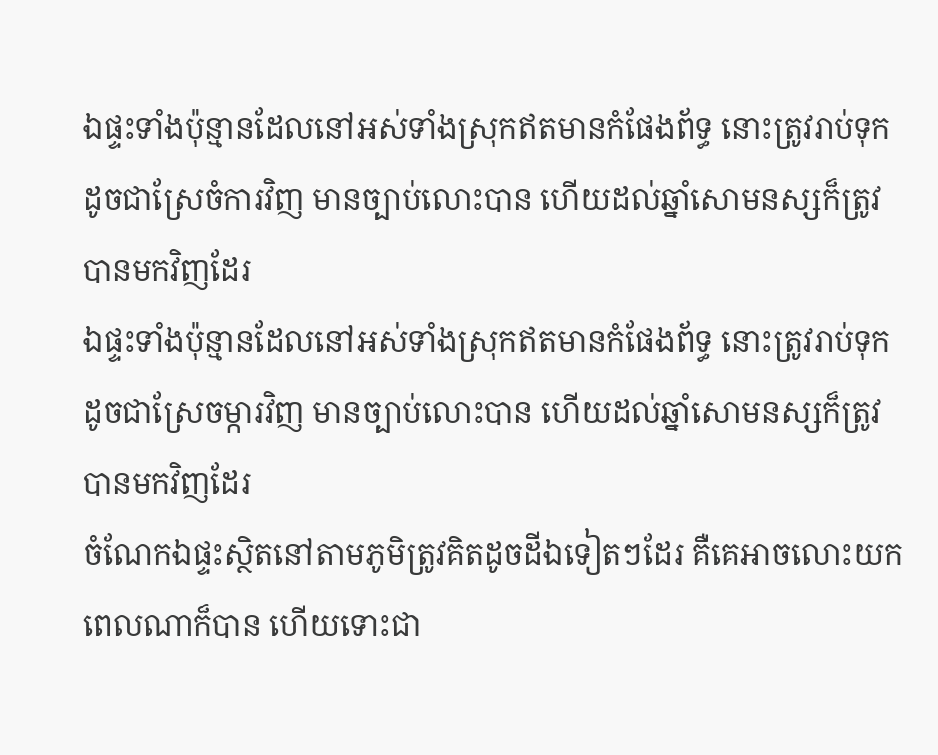ឯផ្ទះទាំងប៉ុន្មានដែលនៅអស់ទាំងស្រុកឥតមានកំផែងព័ទ្ធ នោះត្រូវរាប់ទុកដូចជាស្រែចំការវិញ មានច្បាប់លោះបាន ហើយដល់ឆ្នាំសោមនស្សក៏ត្រូវបានមកវិញដែរ
ឯផ្ទះទាំងប៉ុន្មានដែលនៅអស់ទាំងស្រុកឥតមានកំផែងព័ទ្ធ នោះត្រូវរាប់ទុកដូចជាស្រែចម្ការវិញ មានច្បាប់លោះបាន ហើយដល់ឆ្នាំសោមនស្សក៏ត្រូវបានមកវិញដែរ
ចំណែកឯផ្ទះស្ថិតនៅតាមភូមិត្រូវគិតដូចដីឯទៀតៗដែរ គឺគេអាចលោះយកពេលណាក៏បាន ហើយទោះជា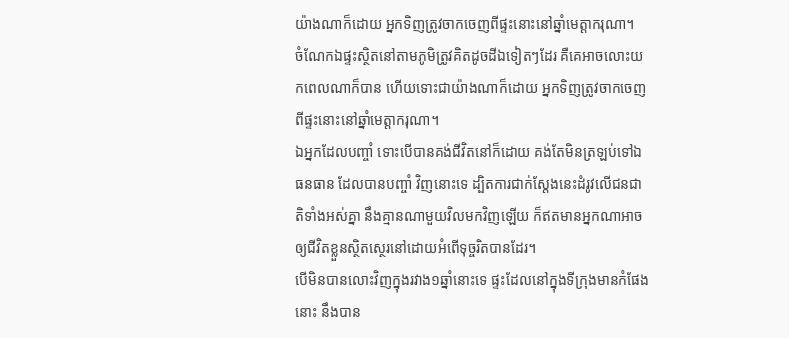យ៉ាងណាក៏ដោយ អ្នកទិញត្រូវចាកចេញពីផ្ទះនោះនៅឆ្នាំមេត្តាករុណា។
ចំណែកឯផ្ទះស្ថិតនៅតាមភូមិត្រូវគិតដូចដីឯទៀតៗដែរ គឺគេអាចលោះយកពេលណាក៏បាន ហើយទោះជាយ៉ាងណាក៏ដោយ អ្នកទិញត្រូវចាកចេញពីផ្ទះនោះនៅឆ្នាំមេត្តាករុណា។
ឯអ្នកដែលបញ្ចាំ ទោះបើបានគង់ជីវិតនៅក៏ដោយ គង់តែមិនត្រឡប់ទៅឯធនធាន ដែលបានបញ្ចាំ វិញនោះទេ ដ្បិតការជាក់ស្តែងនេះដំរូវលើជនជាតិទាំងអស់គ្នា នឹងគ្មានណាមួយវិលមកវិញឡើយ ក៏ឥតមានអ្នកណាអាចឲ្យជីវិតខ្លួនស្ថិតស្ថេរនៅដោយអំពើទុច្ចរិតបានដែរ។
បើមិនបានលោះវិញក្នុងរវាង១ឆ្នាំនោះទេ ផ្ទះដែលនៅក្នុងទីក្រុងមានកំផែងនោះ នឹងបាន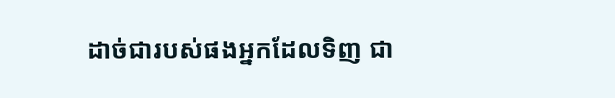ដាច់ជារបស់ផងអ្នកដែលទិញ ជា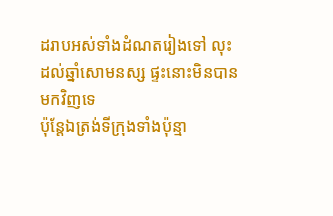ដរាបអស់ទាំងដំណតរៀងទៅ លុះដល់ឆ្នាំសោមនស្ស ផ្ទះនោះមិនបានមកវិញទេ
ប៉ុន្តែឯត្រង់ទីក្រុងទាំងប៉ុន្មា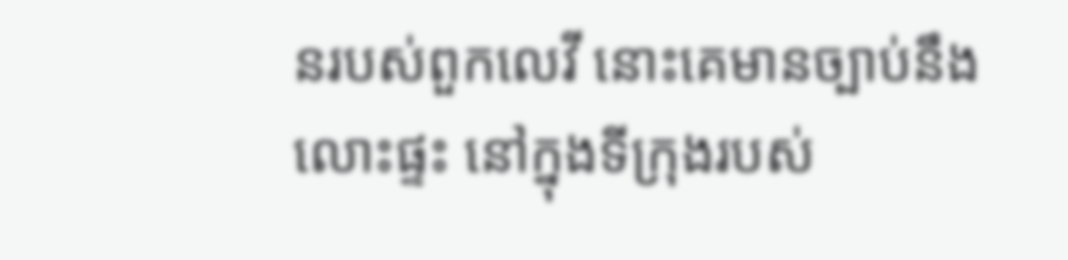នរបស់ពួកលេវី នោះគេមានច្បាប់នឹងលោះផ្ទះ នៅក្នុងទីក្រុងរបស់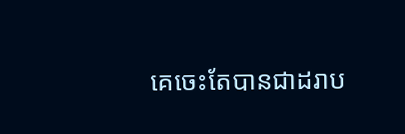គេចេះតែបានជាដរាប